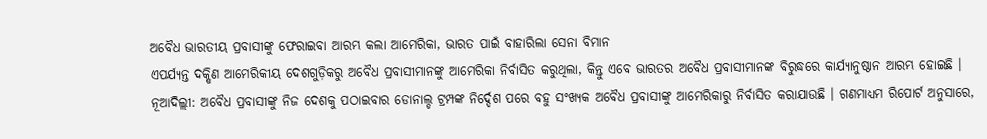ଅବୈଧ ଭାରତୀୟ ପ୍ରବାସୀଙ୍କୁ ଫେରାଇବା ଆରମ୍ଭ କଲା ଆମେରିକା, ଭାରତ ପାଇଁ ବାହାରିଲା ସେନା ବିମାନ
ଏପର୍ଯ୍ୟନ୍ତ ଦକ୍ଷିଣ ଆମେରିକୀୟ ଦେଶଗୁଡ଼ିକରୁ ଅବୈଧ ପ୍ରବାସୀମାନଙ୍କୁ ଆମେରିକା ନିର୍ବାସିତ କରୁଥିଲା, କିନ୍ତୁ ଏବେ ଭାରତର ଅବୈଧ ପ୍ରବାସୀମାନଙ୍କ ବିରୁଦ୍ଧରେ କାର୍ଯ୍ୟାନୁଷ୍ଠାନ ଆରମ୍ଭ ହୋଇଛି ।
ନୂଆଦିଲ୍ଲୀ: ଅବୈଧ ପ୍ରବାସୀଙ୍କୁ ନିଜ ଦେଶକୁ ପଠାଇବାର ଡୋନାଲ୍ଡ ଟ୍ରମ୍ପଙ୍କ ନିର୍ଦ୍ଦେଶ ପରେ ବହୁ ସଂଖ୍ୟକ ଅବୈଧ ପ୍ରବାସୀଙ୍କୁ ଆମେରିକାରୁ ନିର୍ବାସିତ କରାଯାଉଛି । ଗଣମାଧ୍ୟମ ରିପୋର୍ଟ ଅନୁସାରେ,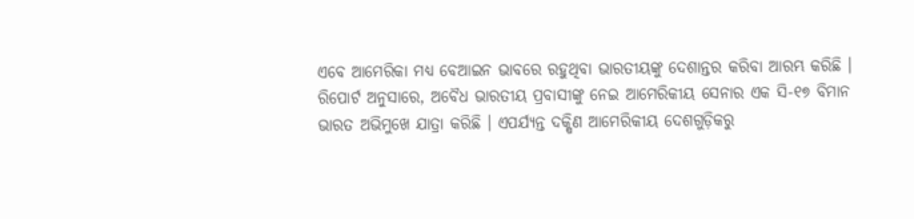ଏବେ ଆମେରିକା ମଧ୍ୟ ବେଆଇନ ଭାବରେ ରହୁଥିବା ଭାରତୀୟଙ୍କୁ ଦେଶାନ୍ତର କରିବା ଆରମ୍ଭ କରିଛି ।
ରିପୋର୍ଟ ଅନୁସାରେ, ଅବୈଧ ଭାରତୀୟ ପ୍ରବାସୀଙ୍କୁ ନେଇ ଆମେରିକୀୟ ସେନାର ଏକ ସି-୧୭ ବିମାନ ଭାରତ ଅଭିମୁଖେ ଯାତ୍ରା କରିଛି । ଏପର୍ଯ୍ୟନ୍ତ ଦକ୍ଷିଣ ଆମେରିକୀୟ ଦେଶଗୁଡ଼ିକରୁ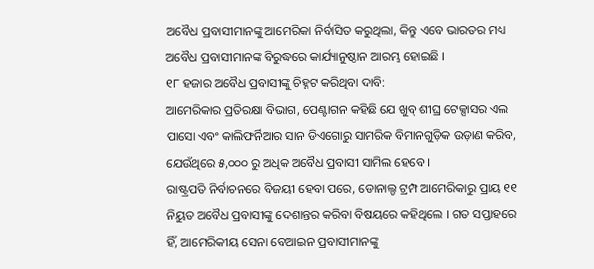ଅବୈଧ ପ୍ରବାସୀମାନଙ୍କୁ ଆମେରିକା ନିର୍ବାସିତ କରୁଥିଲା, କିନ୍ତୁ ଏବେ ଭାରତର ମଧ୍ୟ ଅବୈଧ ପ୍ରବାସୀମାନଙ୍କ ବିରୁଦ୍ଧରେ କାର୍ଯ୍ୟାନୁଷ୍ଠାନ ଆରମ୍ଭ ହୋଇଛି ।
୧୮ ହଜାର ଅବୈଧ ପ୍ରବାସୀଙ୍କୁ ଚିହ୍ନଟ କରିଥିବା ଦାବି:
ଆମେରିକାର ପ୍ରତିରକ୍ଷା ବିଭାଗ, ପେଣ୍ଟାଗନ କହିଛି ଯେ ଖୁବ୍ ଶୀଘ୍ର ଟେକ୍ସାସର ଏଲ ପାସୋ ଏବଂ କାଲିଫର୍ନିଆର ସାନ ଡିଏଗୋରୁ ସାମରିକ ବିମାନଗୁଡ଼ିକ ଉଡ଼ାଣ କରିବ, ଯେଉଁଥିରେ ୫,୦୦୦ ରୁ ଅଧିକ ଅବୈଧ ପ୍ରବାସୀ ସାମିଲ ହେବେ ।
ରାଷ୍ଟ୍ରପତି ନିର୍ବାଚନରେ ବିଜୟୀ ହେବା ପରେ, ଡୋନାଲ୍ଡ ଟ୍ରମ୍ପ ଆମେରିକାରୁ ପ୍ରାୟ ୧୧ ନିୟୁତ ଅବୈଧ ପ୍ରବାସୀଙ୍କୁ ଦେଶାନ୍ତର କରିବା ବିଷୟରେ କହିଥିଲେ । ଗତ ସପ୍ତାହରେ ହିଁ, ଆମେରିକୀୟ ସେନା ବେଆଇନ ପ୍ରବାସୀମାନଙ୍କୁ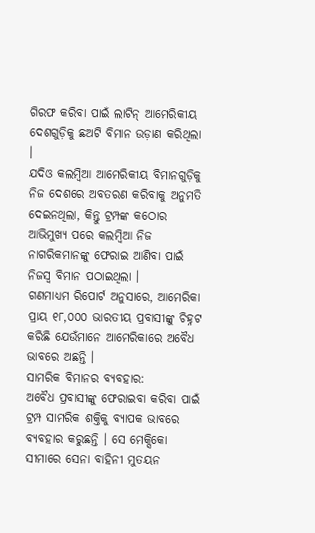ଗିରଫ କରିବା ପାଇଁ ଲାଟିନ୍ ଆମେରିକୀୟ ଦେଶଗୁଡ଼ିକୁ ଛଅଟି ବିମାନ ଉଡ଼ାଣ କରିଥିଲା ।
ଯଦିଓ କଲମ୍ବିଆ ଆମେରିକୀୟ ବିମାନଗୁଡ଼ିକୁ ନିଜ ଦେଶରେ ଅବତରଣ କରିବାକୁ ଅନୁମତି ଦେଇନଥିଲା, କିନ୍ତୁ ଟ୍ରମ୍ପଙ୍କ କଠୋର ଆଭିମୁଖ୍ୟ ପରେ କଲମ୍ବିଆ ନିଜ ନାଗରିକମାନଙ୍କୁ ଫେରାଇ ଆଣିବା ପାଇଁ ନିଜସ୍ୱ ବିମାନ ପଠାଇଥିଲା ।
ଗଣମାଧ୍ୟମ ରିପୋର୍ଟ ଅନୁସାରେ, ଆମେରିକା ପ୍ରାୟ ୧୮,୦୦୦ ଭାରତୀୟ ପ୍ରବାସୀଙ୍କୁ ଚିହ୍ନଟ କରିଛି ଯେଉଁମାନେ ଆମେରିକାରେ ଅବୈଧ ଭାବରେ ଅଛନ୍ତି ।
ସାମରିକ ବିମାନର ବ୍ୟବହାର:
ଅବୈଧ ପ୍ରବାସୀଙ୍କୁ ଫେରାଇବା କରିବା ପାଇଁ ଟ୍ରମ୍ପ ସାମରିକ ଶକ୍ତିକୁ ବ୍ୟାପକ ଭାବରେ ବ୍ୟବହାର କରୁଛନ୍ତି । ସେ ମେକ୍ସିକୋ ସୀମାରେ ସେନା ବାହିନୀ ମୁତୟନ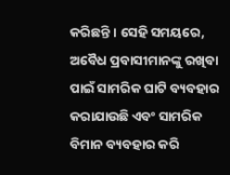କରିଛନ୍ତି । ସେହି ସମୟରେ, ଅବୈଧ ପ୍ରବାସୀମାନଙ୍କୁ ରଖିବା ପାଇଁ ସାମରିକ ଘାଟି ବ୍ୟବହାର କରାଯାଉଛି ଏବଂ ସାମରିକ ବିମାନ ବ୍ୟବହାର କରି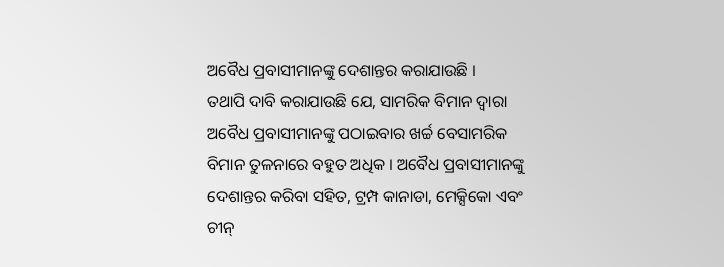ଅବୈଧ ପ୍ରବାସୀମାନଙ୍କୁ ଦେଶାନ୍ତର କରାଯାଉଛି ।
ତଥାପି ଦାବି କରାଯାଉଛି ଯେ, ସାମରିକ ବିମାନ ଦ୍ୱାରା ଅବୈଧ ପ୍ରବାସୀମାନଙ୍କୁ ପଠାଇବାର ଖର୍ଚ୍ଚ ବେସାମରିକ ବିମାନ ତୁଳନାରେ ବହୁତ ଅଧିକ । ଅବୈଧ ପ୍ରବାସୀମାନଙ୍କୁ ଦେଶାନ୍ତର କରିବା ସହିତ, ଟ୍ରମ୍ପ କାନାଡା, ମେକ୍ସିକୋ ଏବଂ ଚୀନ୍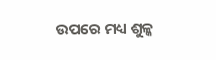ଉପରେ ମଧ୍ୟ ଶୁଳ୍କ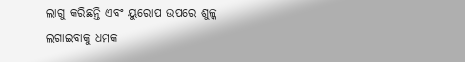ଲାଗୁ କରିଛନ୍ତି ଏବଂ ୟୁରୋପ ଉପରେ ଶୁଳ୍କ ଲଗାଇବାକୁ ଧମକ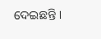ଦେଇଛନ୍ତି ।